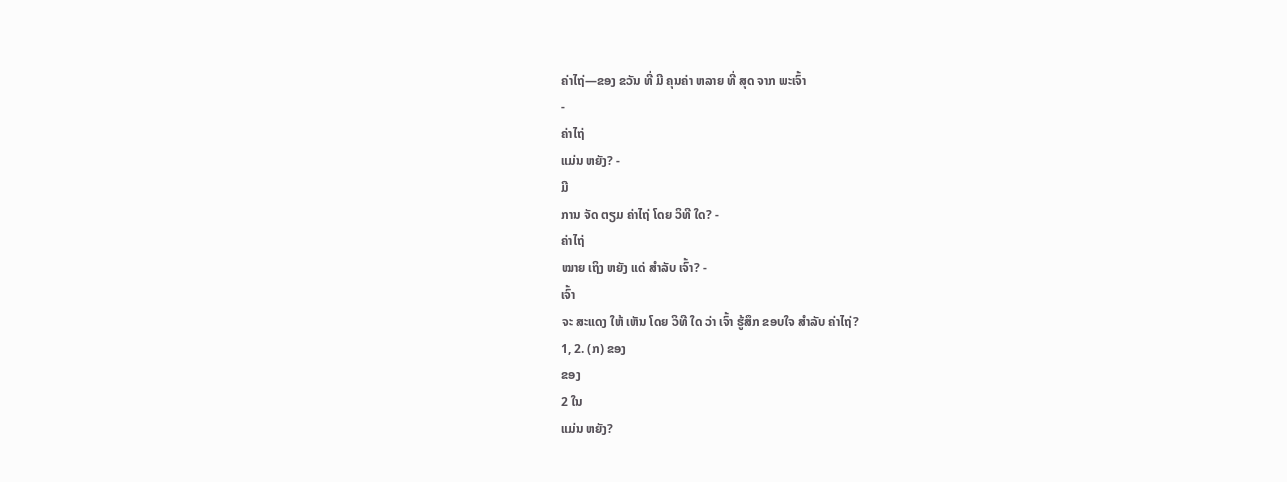ຄ່າໄຖ່—ຂອງ ຂວັນ ທີ່ ມີ ຄຸນຄ່າ ຫລາຍ ທີ່ ສຸດ ຈາກ ພະເຈົ້າ
-
ຄ່າໄຖ່
ແມ່ນ ຫຍັງ? -
ມີ
ການ ຈັດ ຕຽມ ຄ່າໄຖ່ ໂດຍ ວິທີ ໃດ? -
ຄ່າໄຖ່
ໝາຍ ເຖິງ ຫຍັງ ແດ່ ສຳລັບ ເຈົ້າ? -
ເຈົ້າ
ຈະ ສະແດງ ໃຫ້ ເຫັນ ໂດຍ ວິທີ ໃດ ວ່າ ເຈົ້າ ຮູ້ສຶກ ຂອບໃຈ ສຳລັບ ຄ່າໄຖ່?
1, 2. (ກ) ຂອງ
ຂອງ
2 ໃນ
ແມ່ນ ຫຍັງ?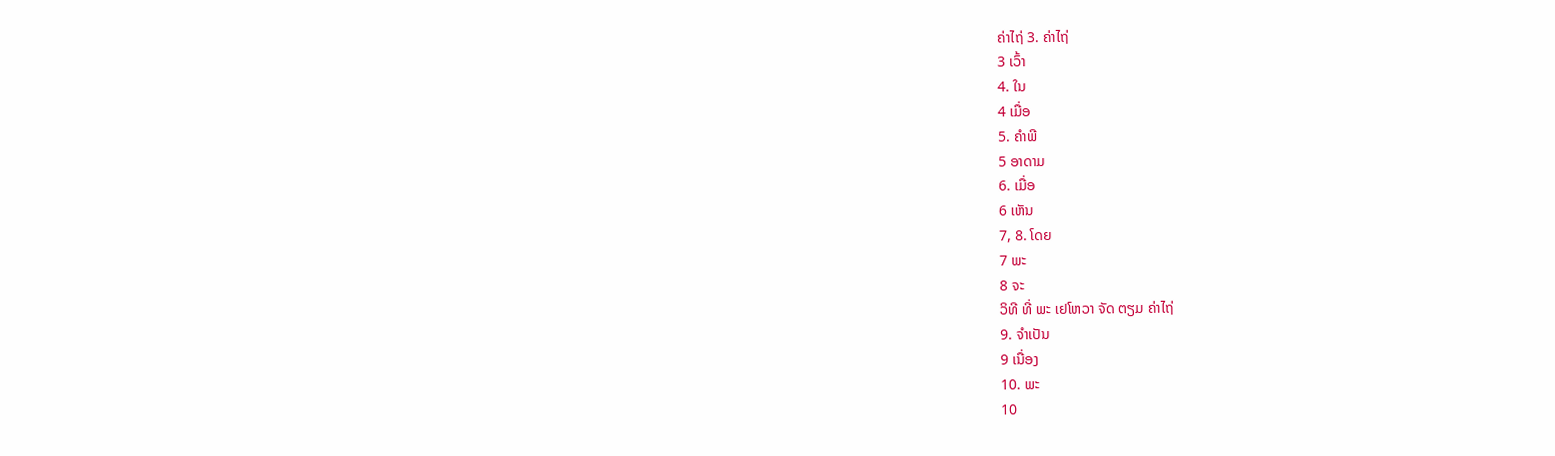ຄ່າໄຖ່ 3. ຄ່າໄຖ່
3 ເວົ້າ
4. ໃນ
4 ເມື່ອ
5. ຄຳພີ
5 ອາດາມ
6. ເມື່ອ
6 ເຫັນ
7, 8. ໂດຍ
7 ພະ
8 ຈະ
ວິທີ ທີ່ ພະ ເຢໂຫວາ ຈັດ ຕຽມ ຄ່າໄຖ່
9. ຈຳເປັນ
9 ເນື່ອງ
10. ພະ
10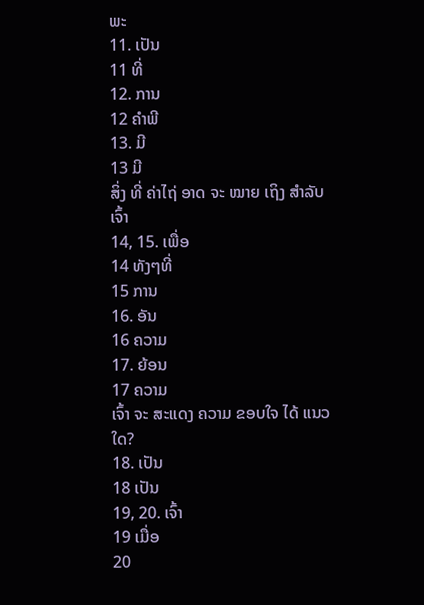ພະ
11. ເປັນ
11 ທີ່
12. ການ
12 ຄຳພີ
13. ມີ
13 ມີ
ສິ່ງ ທີ່ ຄ່າໄຖ່ ອາດ ຈະ ໝາຍ ເຖິງ ສຳລັບ ເຈົ້າ
14, 15. ເພື່ອ
14 ທັງໆທີ່
15 ການ
16. ອັນ
16 ຄວາມ
17. ຍ້ອນ
17 ຄວາມ
ເຈົ້າ ຈະ ສະແດງ ຄວາມ ຂອບໃຈ ໄດ້ ແນວ ໃດ?
18. ເປັນ
18 ເປັນ
19, 20. ເຈົ້າ
19 ເມື່ອ
20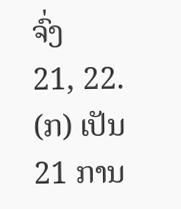ຈົ່ງ
21, 22. (ກ) ເປັນ
21 ການ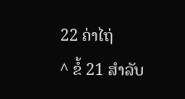22 ຄ່າໄຖ່
^ ຂໍ້ 21 ສຳລັບ